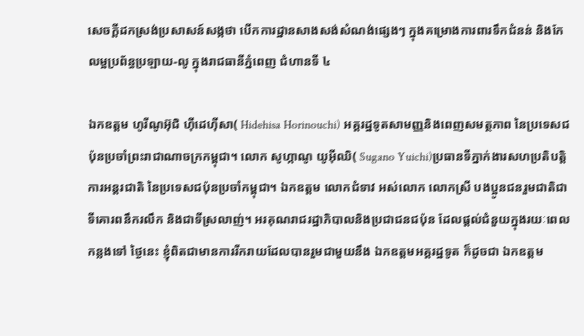សេចក្តីដកស្រង់ប្រសាសន៍សង្កថា បើកការដ្ឋានសាងសង់សំណង់ផ្សេងៗ ក្នុងគម្រោងការពារទឹកជំនន់ និងកែលម្អប្រព័ន្ធប្រឡាយ-លូ ក្នុងរាជធានីភ្នំពេញ ជំហានទី ៤

ឯកឧត្តម ហូរីណូអ៊ុជិ ហ៊ីដេហ៊ីសា( Hidehisa Horinouchi) អគ្គរដ្ឋទូតសាមញ្ញនិងពេញសមត្ថភាព នៃប្រទេសជប៉ុនប្រចាំព្រះរាជាណាចក្រកម្ពុជា។ លោក សូហ្កាណូ យូអ៊ីឈិ( Sugano Yuichi)ប្រធានទីភ្នាក់ងារសហប្រតិបត្តិការអន្តរជាតិ នៃប្រទេសជប៉ុនប្រចាំកម្ពុជា។ ឯកឧត្តម លោកជំទាវ អស់លោក លោកស្រី បងប្អូនជនរួមជាតិជាទីគោរពនឹករលឹក និងជាទីស្រលាញ់។ អរគុណរាជរដ្ឋាភិបាលនិងប្រជាជនជប៉ុន ដែលផ្ដល់ជំនួយក្នុងរយៈពេលកន្លងទៅ ថ្ងៃនេះ ខ្ញុំពិតជាមានការរីករាយដែលបានរួមជាមួយនឹង ឯកឧត្តមអគ្គរដ្ឋទូត ក៏ដូចជា ឯកឧត្តម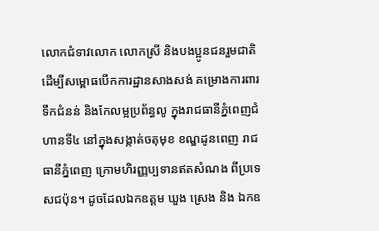លោកជំទាវលោក លោកស្រី និងបងប្អូនជនរួមជាតិ ដើម្បីសម្ពោធបើកការដ្ឋានសាងសង់ គម្រោងការពារទឹកជំនន់ និងកែលម្អប្រព័ន្ធលូ ក្នុងរាជធានីភ្នំពេញជំហានទី៤ នៅក្នុងសង្កាត់ចតុមុខ ខណ្ឌដូនពេញ រាជធានីភ្នំពេញ ក្រោមហិរញ្ញប្បទានឥតសំណង ពីប្រទេសជប៉ុន។ ដូចដែលឯកឧត្តម ឃួង ស្រេង និង ឯកឧ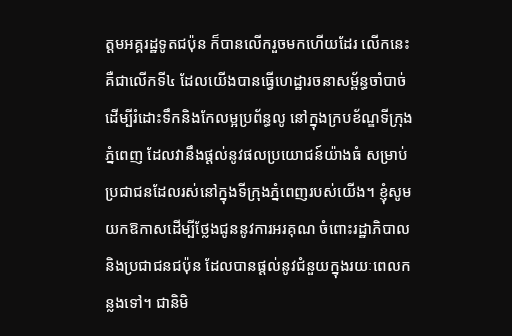ត្តមអគ្គរដ្ឋទូតជប៉ុន ក៏បានលើករួចមកហើយដែរ លើកនេះគឺជាលើកទី៤ ដែលយើងបានធ្វើហេដ្ឋារចនាសម្ព័ន្ធចាំបាច់ ដើម្បីរំដោះទឹកនិងកែលម្អប្រព័ន្ធលូ នៅក្នុងក្របខ័ណ្ឌទីក្រុងភ្នំពេញ ដែលវានឹងផ្ដល់នូវផលប្រយោជន៍យ៉ាងធំ សម្រាប់ប្រជាជនដែលរស់នៅក្នុងទីក្រុងភ្នំពេញរបស់យើង។ ខ្ញុំសូមយកឱកាសដើម្បីថ្លែងជូននូវការអរគុណ ចំពោះរដ្ឋាភិបាល និងប្រជាជនជប៉ុន ដែលបានផ្ដល់នូវជំនួយក្នុងរយៈពេលកន្លងទៅ។ ជានិមិ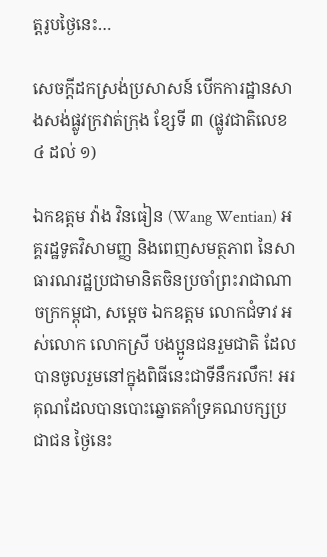ត្តរូបថ្ងៃនេះ…

សេចក្ដីដកស្រង់ប្រសាសន៍ បើកការដ្ឋានសាងសង់ផ្លូវក្រវាត់ក្រុង ខ្សែទី ៣ (ផ្លូវជាតិលេខ ៤ ដល់ ១)

ឯកឧត្តម វ៉ាង វិនធៀន (Wang Wentian) អគ្គរដ្ឋទូតវិសាមញ្ញ និងពេញសមត្ថភាព នៃសាធារណរដ្ឋប្រជាមានិតចិនប្រចាំព្រះរាជាណាចក្រកម្ពុជា, សម្តេច ឯកឧត្តម លោកជំទាវ អស់លោក លោកស្រី បងប្អូនជនរួមជាតិ ដែលបានចូលរួមនៅក្នុងពិធីនេះជាទីនឹករលឹក! អរគុណដែលបានបោះឆ្នោតគាំទ្រគណបក្សប្រជាជន ថ្ងៃនេះ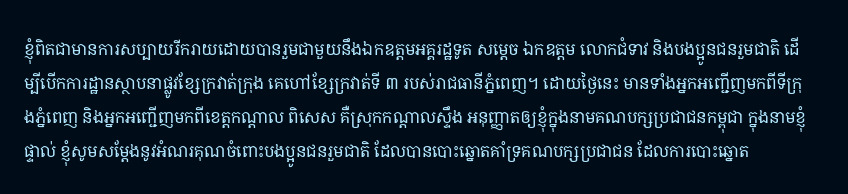ខ្ញុំពិតជាមានការសប្បាយរីករាយដោយបានរួមជាមួយនឹងឯកឧត្តមអគ្គរដ្ឋទូត សម្តេច ឯកឧត្តម លោកជំទាវ និងបងប្អូនជនរួមជាតិ ដើម្បីបើកការដ្ឋានស្ថាបនាផ្លូវខ្សែក្រវាត់ក្រុង គេហៅខ្សែក្រវាត់ទី ៣ របស់រាជធានីភ្នំពេញ។ ដោយថ្ងៃនេះ មានទាំងអ្នកអញ្ជើញមកពីទីក្រុងភ្នំពេញ និងអ្នកអញ្ជើញមកពីខេត្តកណ្តាល ពិសេស គឺស្រុកកណ្តាលស្ទឹង អនុញ្ញាតឲ្យខ្ញុំក្នុងនាមគណបក្សប្រជាជនកម្ពុជា ក្នុងនាមខ្ញុំផ្ទាល់ ខ្ញុំសូមសម្តែងនូវអំណរគុណចំពោះបងប្អូនជនរួមជាតិ ដែលបានបោះឆ្នោតគាំទ្រគណបក្សប្រជាជន ដែលការបោះឆ្នោត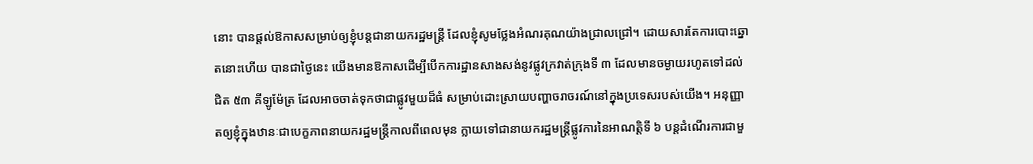នោះ បានផ្តល់ឱកាសសម្រាប់ឲ្យខ្ញុំបន្តជានាយករដ្ឋមន្រ្តី ដែលខ្ញុំសូមថ្លែងអំណរគុណយ៉ាងជ្រាលជ្រៅ។ ដោយសារតែការបោះឆ្នោតនោះហើយ បានជាថ្ងៃនេះ យើងមានឱកាសដើម្បីបើកការដ្ឋានសាងសង់នូវផ្លូវក្រវាត់ក្រុងទី ៣ ដែលមានចម្ងាយរហូតទៅដល់ជិត ៥៣ គីឡូម៉ែត្រ ដែលអាចចាត់ទុកថាជាផ្លូវមួយដ៏ធំ សម្រាប់ដោះស្រាយបញ្ហាចរាចរណ៍នៅក្នុងប្រទេសរបស់យើង។ អនុញ្ញាតឲ្យខ្ញុំក្នុងឋានៈជាបេក្ខភាពនាយករដ្ឋមន្រ្តីកាលពីពេលមុន ក្លាយទៅជានាយករដ្ឋមន្រ្តីផ្លូវការនៃអាណត្តិទី ៦ បន្តដំណើរការជាមួ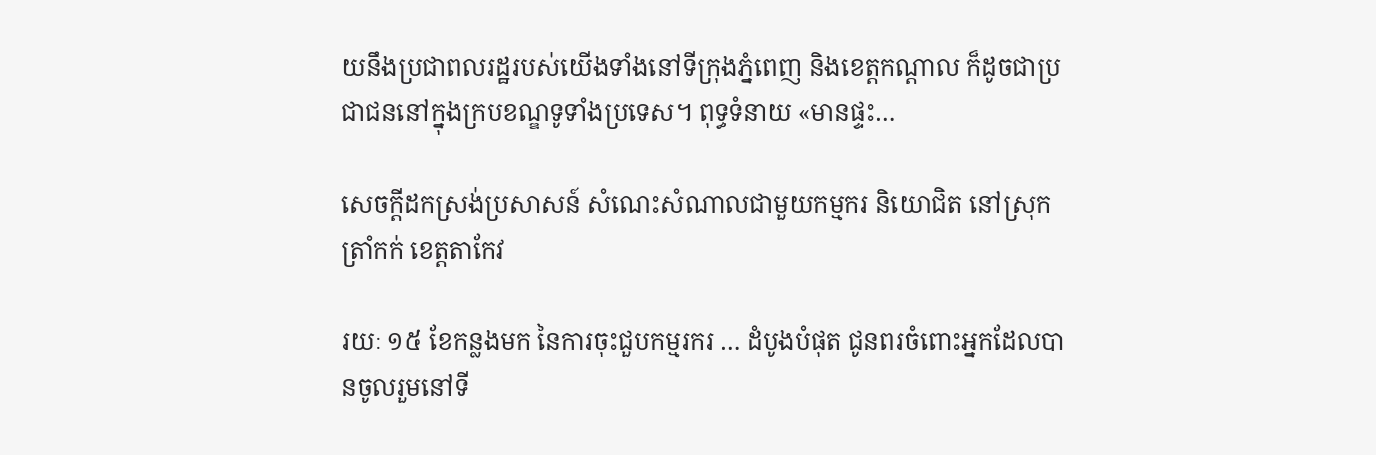យនឹងប្រជាពលរដ្ឋរបស់យើងទាំងនៅទីក្រុងភ្នំពេញ និងខេត្តកណ្តាល ក៏ដូចជាប្រជាជននៅក្នុងក្របខណ្ឌទូទាំងប្រទេស។ ពុទ្ធទំនាយ «មានផ្ទះ…

សេចក្តីដកស្រង់ប្រសាសន៍ សំណេះសំណាលជាមួយកម្មករ និយោជិត នៅស្រុកត្រាំកក់ ខេត្តតាកែវ

រយៈ ១៥ ខែកន្លងមក នៃការចុះជួបកម្មរករ … ដំបូងបំផុត ជូនពរចំពោះអ្នកដែលបានចូលរួមនៅទី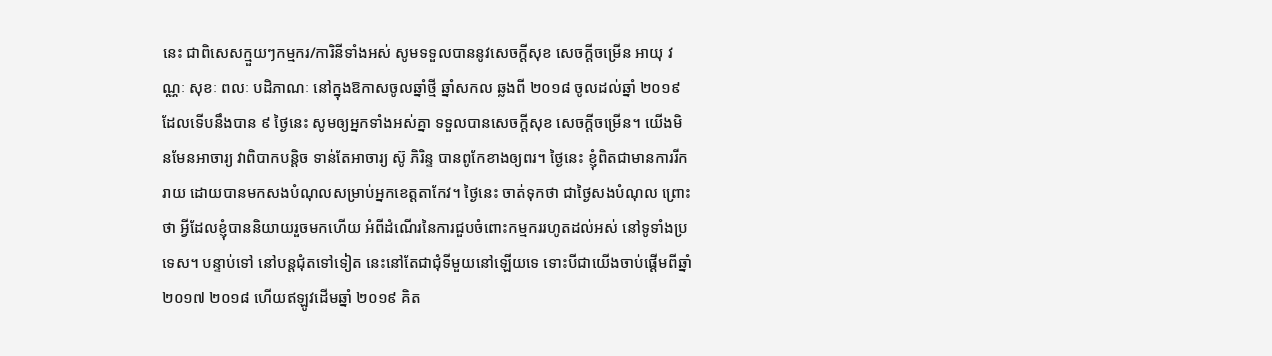នេះ ជាពិសេសក្មួយៗកម្មករ/ការិនីទាំងអស់ សូមទទួលបាននូវសេចក្ដីសុខ សេចក្ដីចម្រើន អាយុ វណ្ណៈ សុខៈ ពលៈ បដិភាណៈ នៅក្នុងឱកាសចូលឆ្នាំថ្មី ឆ្នាំសកល ឆ្លងពី ២០១៨ ចូលដល់ឆ្នាំ ២០១៩ ដែលទើបនឹងបាន ៩ ថ្ងៃនេះ សូមឲ្យអ្នកទាំងអស់គ្នា ទទួលបានសេចក្ដីសុខ សេចក្ដីចម្រើន។ យើងមិនមែនអាចារ្យ វាពិបាកបន្ដិច ទាន់តែអាចារ្យ ស៊ូ ភិរិន្ទ បានពូកែខាងឲ្យពរ។ ថ្ងៃនេះ ខ្ញុំពិតជាមានការរីករាយ ដោយបានមកសងបំណុលសម្រាប់អ្នកខេត្តតាកែវ។ ថ្ងៃនេះ ចាត់ទុកថា ជាថ្ងៃសងបំណុល ព្រោះថា អ្វីដែលខ្ញុំបាននិយាយរួចមកហើយ អំពីដំណើរនៃការជួបចំពោះកម្មកររហូតដល់អស់ នៅទូទាំងប្រទេស។ បន្ទាប់ទៅ នៅបន្តជុំតទៅទៀត នេះនៅតែជាជុំទីមួយនៅឡើយទេ ទោះបីជាយើងចាប់ផ្ដើមពីឆ្នាំ ២០១៧ ២០១៨ ហើយឥឡូវដើមឆ្នាំ ២០១៩ គិត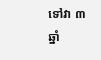ទៅវា ៣ ឆ្នាំ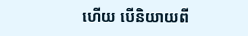ហើយ បើនិយាយពី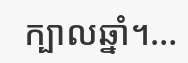ក្បាលឆ្នាំ។…